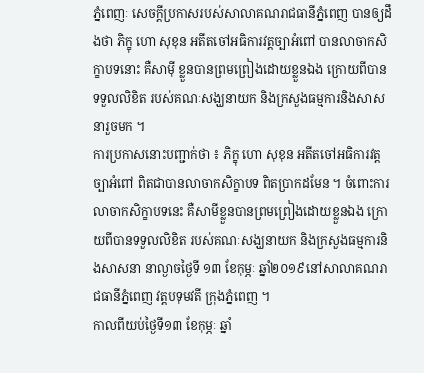ភ្នំពេញៈ សេចក្តីប្រកាសរបស់សាលាគណរាជធានីភ្នំពេញ បានឲ្យដឹងថា ភិក្ខុ ហោ សុខុន អតីតចៅអធិការវត្តច្បាអំពៅ បានលាចាកសិក្ខាបទនោះ គឺសាម៉ី ខ្លួនបានព្រមព្រៀងដោយខ្លួនឯង ក្រោយពីបានទទួលលិខិត របស់គណៈសង្ឃនាយក និងក្រសួងធម្មការនិងសាសនារួចមក ។
ការប្រកាសនោះបញ្ជាក់ថា ៖ ភិក្ខុ ហោ សុខុន អតីតចៅអធិការវត្តច្បាអំពៅ ពិតជាបានលាចាកសិក្ខាបទ ពិតប្រាកដមែន ។ ចំពោះការលាចាកសិក្ខាបទនេះ គឺសាមីខ្លួនបានព្រមព្រៀងដោយខ្លួនឯង ក្រោយពីបានទទួលលិខិត របស់គណៈសង្ឃនាយក និងក្រសួងធម្មការនិងសាសនា នាល្ងាចថ្ងៃទី ១៣ ខែកុម្ភៈ ឆ្នាំ២០១៩នៅសាលាគណរាជធានីភ្នំពេញ វត្តបទុមវតី ក្រុងភ្នំពេញ ។
កាលពីយប់ថ្ងៃទី១៣ ខែកុម្ភៈ ឆ្នាំ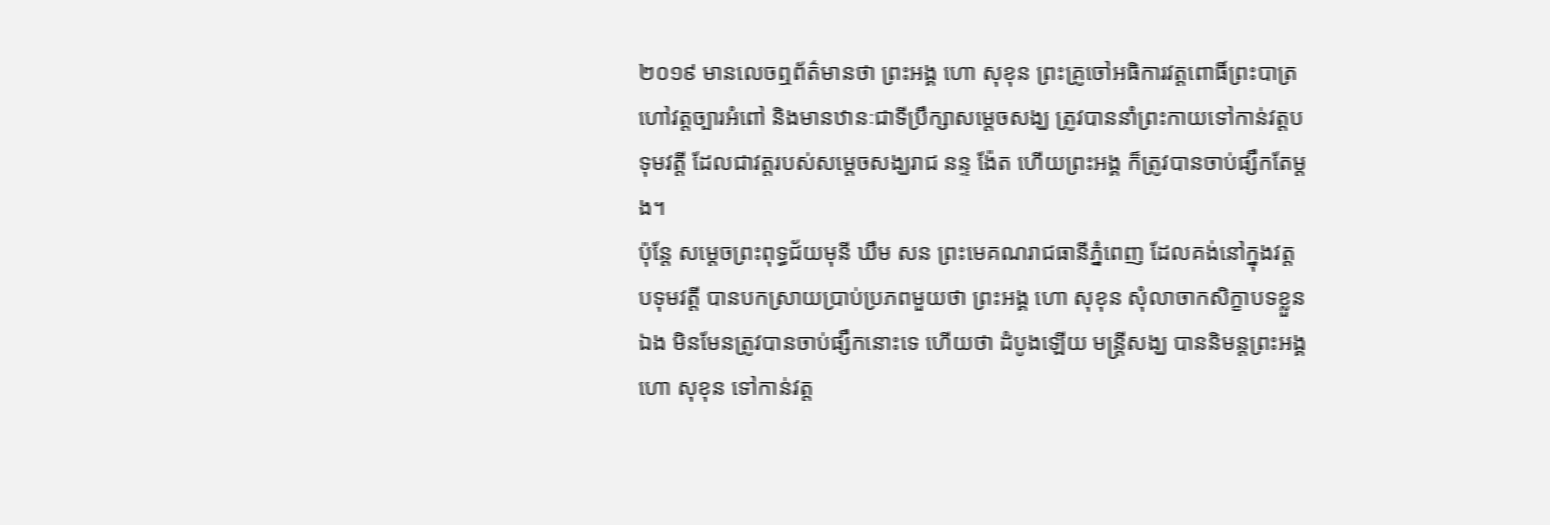២០១៩ មានលេចឮព័ត៌មានថា ព្រះអង្គ ហោ សុខុន ព្រះគ្រូចៅអធិការវត្តពោធិ៍ព្រះបាត្រ ហៅវត្តច្បារអំពៅ និងមានឋានៈជាទីប្រឹក្សាសម្តេចសង្ឃ ត្រូវបាននាំព្រះកាយទៅកាន់វត្តបទុមវត្តី ដែលជាវត្តរបស់សម្តេចសង្ឃរាជ នន្ទ ង៉ែត ហើយព្រះអង្គ ក៏ត្រូវបានចាប់ផ្សឹកតែម្តង។
ប៉ុន្តែ សម្តេចព្រះពុទ្ធជ័យមុនី ឃឹម សន ព្រះមេគណរាជធានីភ្នំពេញ ដែលគង់នៅក្នុងវត្តបទុមវត្តី បានបកស្រាយប្រាប់ប្រភពមួយថា ព្រះអង្គ ហោ សុខុន សុំលាចាកសិក្ខាបទខ្លួនឯង មិនមែនត្រូវបានចាប់ផ្សឹកនោះទេ ហើយថា ដំបូងឡើយ មន្រ្តីសង្ឃ បាននិមន្តព្រះអង្គ ហោ សុខុន ទៅកាន់វត្ត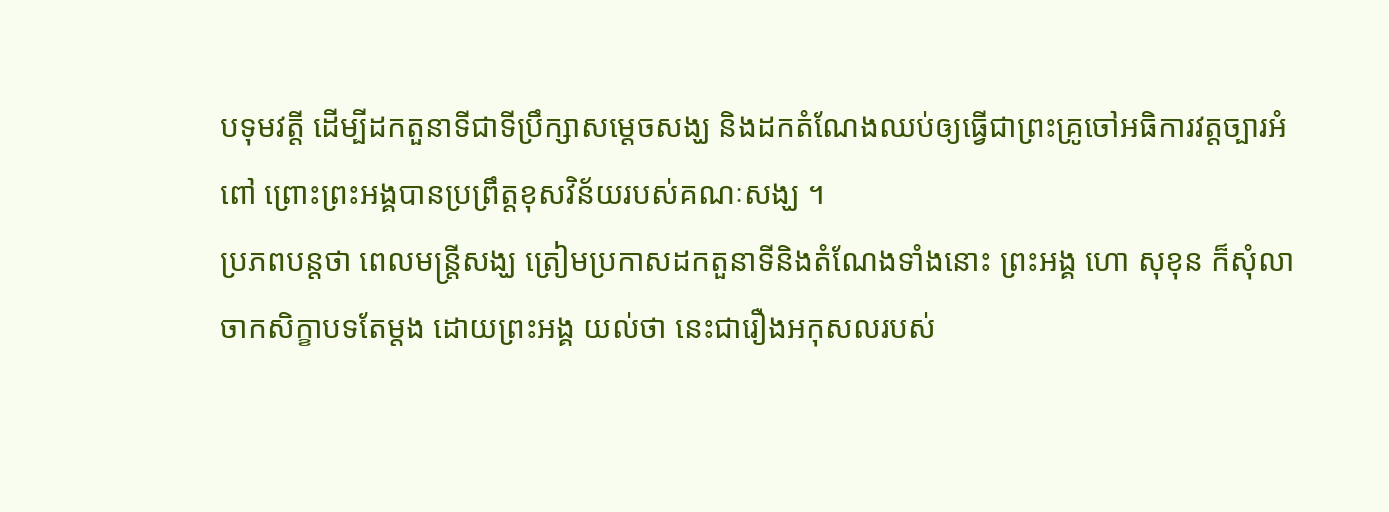បទុមវត្តី ដើម្បីដកតួនាទីជាទីប្រឹក្សាសម្តេចសង្ឃ និងដកតំណែងឈប់ឲ្យធ្វើជាព្រះគ្រូចៅអធិការវត្តច្បារអំពៅ ព្រោះព្រះអង្គបានប្រព្រឹត្តខុសវិន័យរបស់គណៈសង្ឃ ។
ប្រភពបន្តថា ពេលមន្រ្តីសង្ឃ ត្រៀមប្រកាសដកតួនាទីនិងតំណែងទាំងនោះ ព្រះអង្គ ហោ សុខុន ក៏សុំលាចាកសិក្ខាបទតែម្តង ដោយព្រះអង្គ យល់ថា នេះជារឿងអកុសលរបស់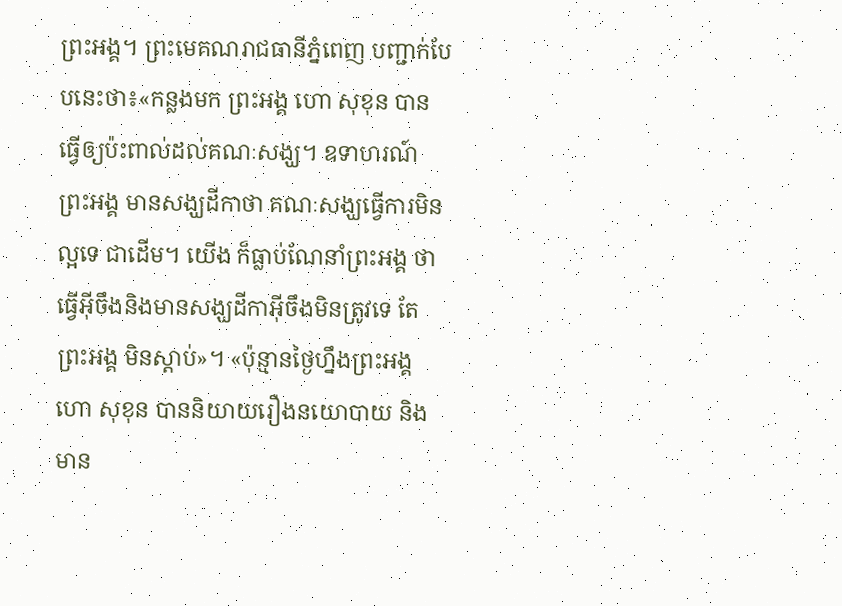ព្រះអង្គ។ ព្រះមេគណរាជធានីភ្នំពេញ បញ្ជាក់បែបនេះថា៖«កន្លងមក ព្រះអង្គ ហោ សុខុន បានធ្វើឲ្យប៉ះពាល់ដល់គណៈសង្ឃ។ ឧទាហរណ៍ ព្រះអង្គ មានសង្ឃដីកាថា គណៈសង្ឃធ្វើការមិនល្អទេ ជាដើម។ យើង ក៏ធ្លាប់ណែនាំព្រះអង្គ ថាធ្វើអ៊ីចឹងនិងមានសង្ឃដីកាអ៊ីចឹងមិនត្រូវទេ តែព្រះអង្គ មិនស្តាប់»។ «ប៉ុន្មានថ្ងៃហ្នឹងព្រះអង្គ ហោ សុខុន បាននិយាយរឿងនយោបាយ និងមាន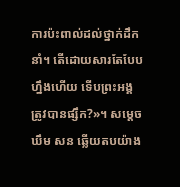ការប៉ះពាល់ដល់ថ្នាក់ដឹកនាំ។ តើដោយសារតែបែបហ្នឹងហើយ ទើបព្រះអង្គ ត្រូវបានផ្សឹក?»។ សម្តេច ឃឹម សន ឆ្លើយតបយ៉ាង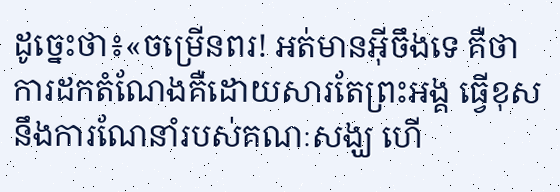ដូច្នេះថា៖«ចម្រើនពរ! អត់មានអ៊ីចឹងទេ គឺថា ការដកតំណែងគឺដោយសារតែព្រះអង្គ ធ្វើខុសនឹងការណែនាំរបស់គណៈសង្ឃ ហើ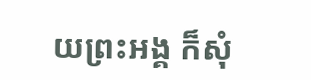យព្រះអង្គ ក៏សុំ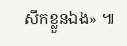សឹកខ្លួនឯង» ៕